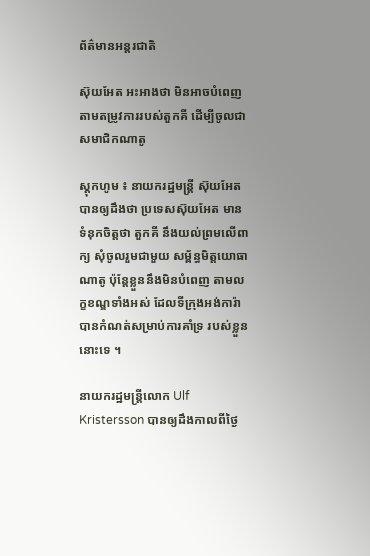ព័ត៌មានអន្តរជាតិ

ស៊ុយអែត អះអាងថា មិនអាចបំពេញ តាមតម្រូវការរបស់តួកគី ដើម្បីចូលជាសមាជិកណាតូ

ស្ដុកហូម ៖ នាយករដ្ឋមន្ត្រី ស៊ុយអែត បានឲ្យដឹងថា ប្រទេសស៊ុយអែត មានទំនុកចិត្តថា តួកគី នឹងយល់ព្រមលើពាក្យ សុំចូលរួមជាមួយ សម្ព័ន្ធមិត្តយោធាណាតូ ប៉ុន្តែខ្លួននឹងមិនបំពេញ តាមលក្ខខណ្ឌទាំងអស់ ដែលទីក្រុងអង់ការ៉ា បានកំណត់សម្រាប់ការគាំទ្រ របស់ខ្លួននោះទេ ។

នាយករដ្ឋមន្ត្រីលោក Ulf Kristersson បានឲ្យដឹងកាលពីថ្ងៃ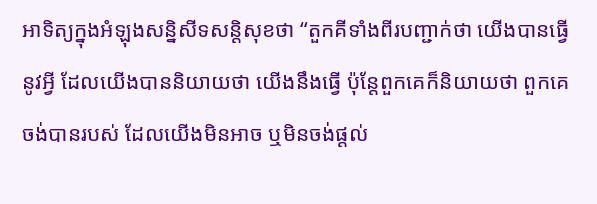អាទិត្យក្នុងអំឡុងសន្និសីទសន្តិសុខថា “តួកគីទាំងពីរបញ្ជាក់ថា យើងបានធ្វើនូវអ្វី ដែលយើងបាននិយាយថា យើងនឹងធ្វើ ប៉ុន្តែពួកគេក៏និយាយថា ពួកគេចង់បានរបស់ ដែលយើងមិនអាច ឬមិនចង់ផ្តល់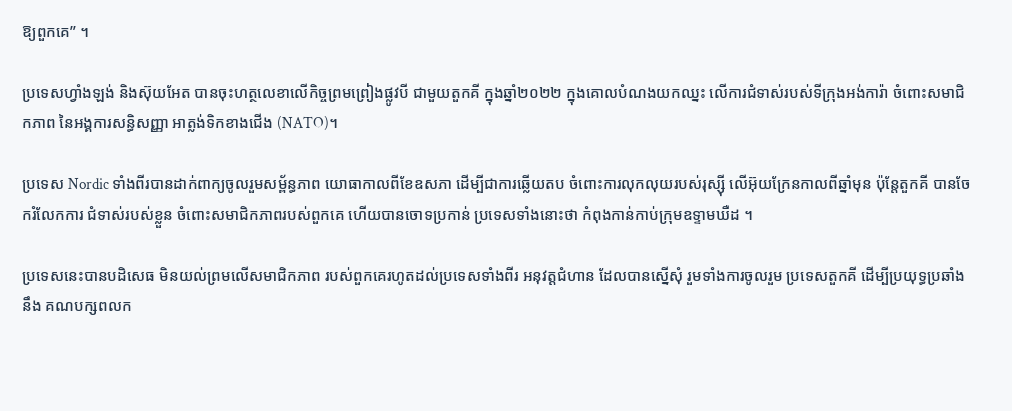ឱ្យពួកគេ” ។

ប្រទេសហ្វាំងឡង់ និងស៊ុយអែត បានចុះហត្ថលេខាលើកិច្ចព្រមព្រៀងផ្លូវបី ជាមួយតួកគី ក្នុងឆ្នាំ២០២២ ក្នុងគោលបំណងយកឈ្នះ លើការជំទាស់របស់ទីក្រុងអង់ការ៉ា ចំពោះសមាជិកភាព នៃអង្គការសន្ធិសញ្ញា អាត្លង់ទិកខាងជើង (NATO)។

ប្រទេស Nordic ទាំងពីរបានដាក់ពាក្យចូលរួមសម្ព័ន្ធភាព យោធាកាលពីខែឧសភា ដើម្បីជាការឆ្លើយតប ចំពោះការលុកលុយរបស់រុស្ស៊ី លើអ៊ុយក្រែនកាលពីឆ្នាំមុន ប៉ុន្តែតួកគី បានចែករំលែកការ ជំទាស់របស់ខ្លួន ចំពោះសមាជិកភាពរបស់ពួកគេ ហើយបានចោទប្រកាន់ ប្រទេសទាំងនោះថា កំពុងកាន់កាប់ក្រុមឧទ្ទាមឃឺដ ។

ប្រទេសនេះបានបដិសេធ មិនយល់ព្រមលើសមាជិកភាព របស់ពួកគេរហូតដល់ប្រទេសទាំងពីរ អនុវត្តជំហាន ដែលបានស្នើសុំ រួមទាំងការចូលរួម ប្រទេសតួកគី ដើម្បីប្រយុទ្ធប្រឆាំងនឹង គណបក្សពលក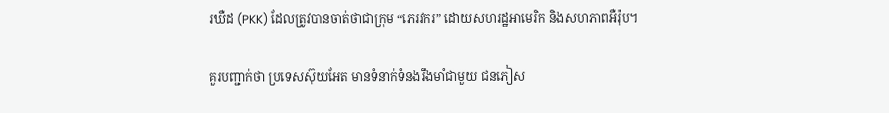រឃឺដ (PKK) ដែលត្រូវបានចាត់ថាជាក្រុម “ភេរវករ” ដោយសហរដ្ឋអាមេរិក និងសហភាពអឺរ៉ុប។

គួរបញ្ជាក់ថា ប្រទេសស៊ុយអែត មានទំនាក់ទំនងរឹងមាំជាមួយ ជនភៀស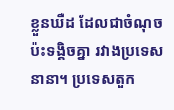ខ្លួនឃឺដ ដែលជាចំណុចប៉ះទង្គិចគ្នា រវាងប្រទេសនានា។ ប្រទេសតួក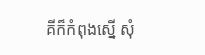គីក៏កំពុងស្នើ សុំ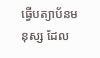ធ្វើបត្យាប័នមនុស្ស ដែល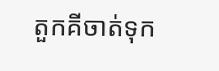តួកគីចាត់ទុក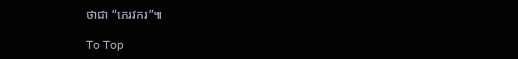ថាជា “ភេរវករ”៕

To Top